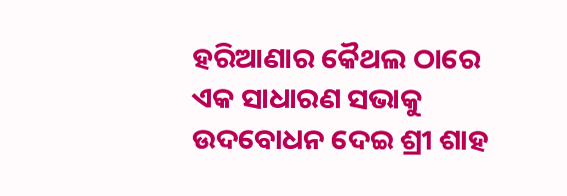ହରିଆଣାର କୈଥଲ ଠାରେ ଏକ ସାଧାରଣ ସଭାକୁ ଉଦବୋଧନ ଦେଇ ଶ୍ରୀ ଶାହ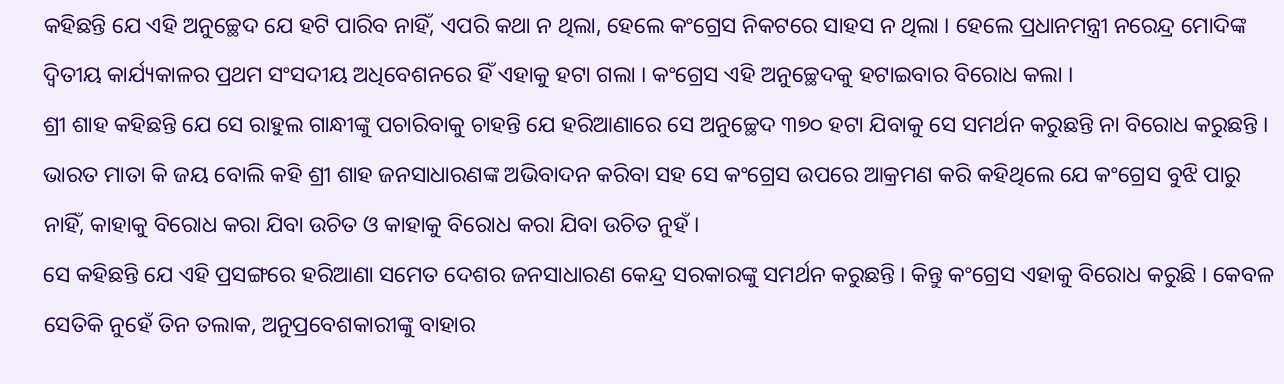କହିଛନ୍ତି ଯେ ଏହି ଅନୁଚ୍ଛେଦ ଯେ ହଟି ପାରିବ ନାହିଁ, ଏପରି କଥା ନ ଥିଲା, ହେଲେ କଂଗ୍ରେସ ନିକଟରେ ସାହସ ନ ଥିଲା । ହେଲେ ପ୍ରଧାନମନ୍ତ୍ରୀ ନରେନ୍ଦ୍ର ମୋଦିଙ୍କ ଦ୍ୱିତୀୟ କାର୍ଯ୍ୟକାଳର ପ୍ରଥମ ସଂସଦୀୟ ଅଧିବେଶନରେ ହିଁ ଏହାକୁ ହଟା ଗଲା । କଂଗ୍ରେସ ଏହି ଅନୁଚ୍ଛେଦକୁ ହଟାଇବାର ବିରୋଧ କଲା ।
ଶ୍ରୀ ଶାହ କହିଛନ୍ତି ଯେ ସେ ରାହୁଲ ଗାନ୍ଧୀଙ୍କୁ ପଚାରିବାକୁ ଚାହନ୍ତି ଯେ ହରିଆଣାରେ ସେ ଅନୁଚ୍ଛେଦ ୩୭୦ ହଟା ଯିବାକୁ ସେ ସମର୍ଥନ କରୁଛନ୍ତି ନା ବିରୋଧ କରୁଛନ୍ତି । ଭାରତ ମାତା କି ଜୟ ବୋଲି କହି ଶ୍ରୀ ଶାହ ଜନସାଧାରଣଙ୍କ ଅଭିବାଦନ କରିବା ସହ ସେ କଂଗ୍ରେସ ଉପରେ ଆକ୍ରମଣ କରି କହିଥିଲେ ଯେ କଂଗ୍ରେସ ବୁଝି ପାରୁ ନାହିଁ, କାହାକୁ ବିରୋଧ କରା ଯିବା ଉଚିତ ଓ କାହାକୁ ବିରୋଧ କରା ଯିବା ଉଚିତ ନୁହଁ ।
ସେ କହିଛନ୍ତି ଯେ ଏହି ପ୍ରସଙ୍ଗରେ ହରିଆଣା ସମେତ ଦେଶର ଜନସାଧାରଣ କେନ୍ଦ୍ର ସରକାରଙ୍କୁ ସମର୍ଥନ କରୁଛନ୍ତି । କିନ୍ତୁ କଂଗ୍ରେସ ଏହାକୁ ବିରୋଧ କରୁଛି । କେବଳ ସେତିକି ନୁହେଁ ତିନ ତଲାକ, ଅନୁପ୍ରବେଶକାରୀଙ୍କୁ ବାହାର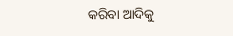କରିବା ଆଦିକୁ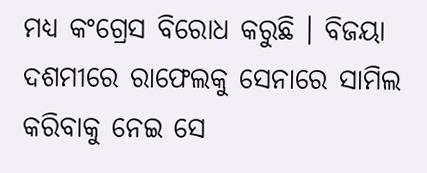ମଧ୍ୟ କଂଗ୍ରେସ ବିରୋଧ କରୁଛି । ବିଜୟା ଦଶମୀରେ ରାଫେଲକୁ ସେନାରେ ସାମିଲ କରିବାକୁ ନେଇ ସେ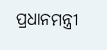ପ୍ରଧାନମନ୍ତ୍ରୀ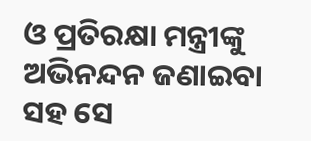ଓ ପ୍ରତିରକ୍ଷା ମନ୍ତ୍ରୀଙ୍କୁ ଅଭିନନ୍ଦନ ଜଣାଇବା ସହ ସେ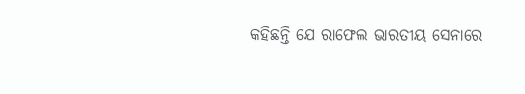କହିଛନ୍ତି ଯେ ରାଫେଲ ଭାରତୀୟ ସେନାରେ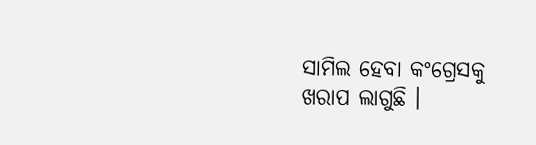ସାମିଲ ହେବା କଂଗ୍ରେସକୁ ଖରାପ ଲାଗୁଛି ।